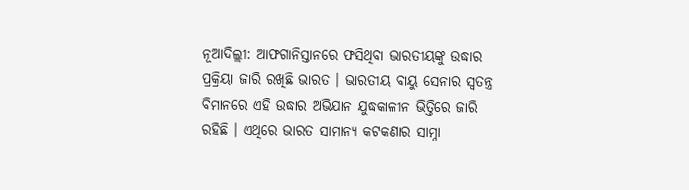ନୂଆଦିଲ୍ଲୀ: ଆଫଗାନିସ୍ତାନରେ ଫସିଥିବା ଭାରତୀୟଙ୍କୁ ଉଦ୍ଧାର ପ୍ରକ୍ରିୟା ଜାରି ରଖିଛି ଭାରତ । ଭାରତୀୟ ବାୟୁ ସେନାର ସ୍ବତନ୍ତ୍ର ବିମାନରେ ଏହି ଉଦ୍ଧାର ଅଭିଯାନ ଯୁଦ୍ଧକାଳୀନ ଭିତ୍ତିରେ ଜାରି ରହିଛି । ଏଥିରେ ଭାରତ ସାମାନ୍ୟ କଟକଣାର ସାମ୍ନା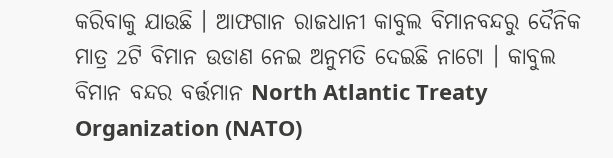କରିବାକୁ ଯାଉଛି । ଆଫଗାନ ରାଜଧାନୀ କାବୁଲ ବିମାନବନ୍ଦରୁ ଦୈନିକ ମାତ୍ର 2ଟି ବିମାନ ଉଡାଣ ନେଇ ଅନୁମତି ଦେଇଛି ନାଟୋ । କାବୁଲ ବିମାନ ବନ୍ଦର ବର୍ତ୍ତମାନ North Atlantic Treaty Organization (NATO)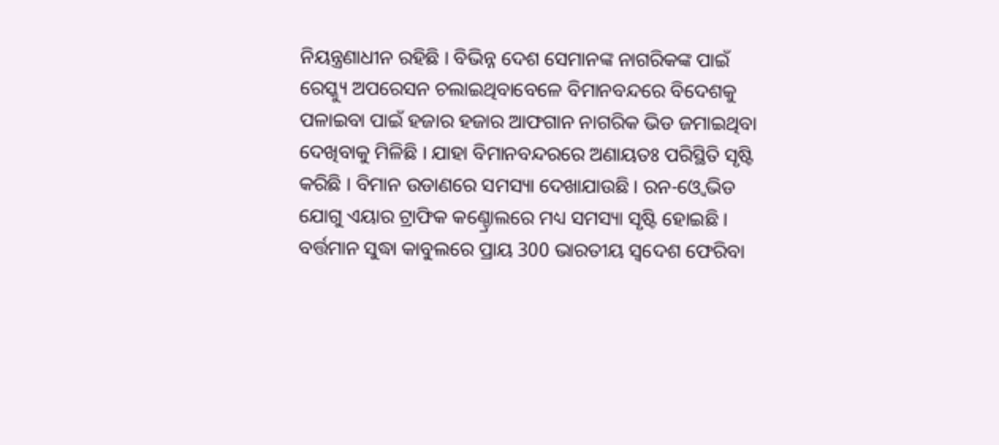ନିୟନ୍ତ୍ରଣାଧୀନ ରହିଛି । ବିଭିନ୍ନ ଦେଶ ସେମାନଙ୍କ ନାଗରିକଙ୍କ ପାଇଁ ରେସ୍କ୍ୟୁ ଅପରେସନ ଚଲାଇଥିବାବେଳେ ବିମାନବନ୍ଦରେ ବିଦେଶକୁ ପଳାଇବା ପାଇଁ ହଜାର ହଜାର ଆଫଗାନ ନାଗରିକ ଭିଡ ଜମାଇଥିବା ଦେଖିବାକୁ ମିଳିଛି । ଯାହା ବିମାନବନ୍ଦରରେ ଅଣାୟତଃ ପରିସ୍ଥିତି ସୃଷ୍ଟି କରିଛି । ବିମାନ ଉଡାଣରେ ସମସ୍ୟା ଦେଖାଯାଉଛି । ରନ-ଓ୍ବେ ଭିଡ ଯୋଗୁ ଏୟାର ଟ୍ରାଫିକ କଣ୍ଚ୍ରୋଲରେ ମଧ୍ୟ ସମସ୍ୟା ସୃଷ୍ଟି ହୋଇଛି ।
ବର୍ତ୍ତମାନ ସୁଦ୍ଧା କାବୁଲରେ ପ୍ରାୟ 300 ଭାରତୀୟ ସ୍ବଦେଶ ଫେରିବା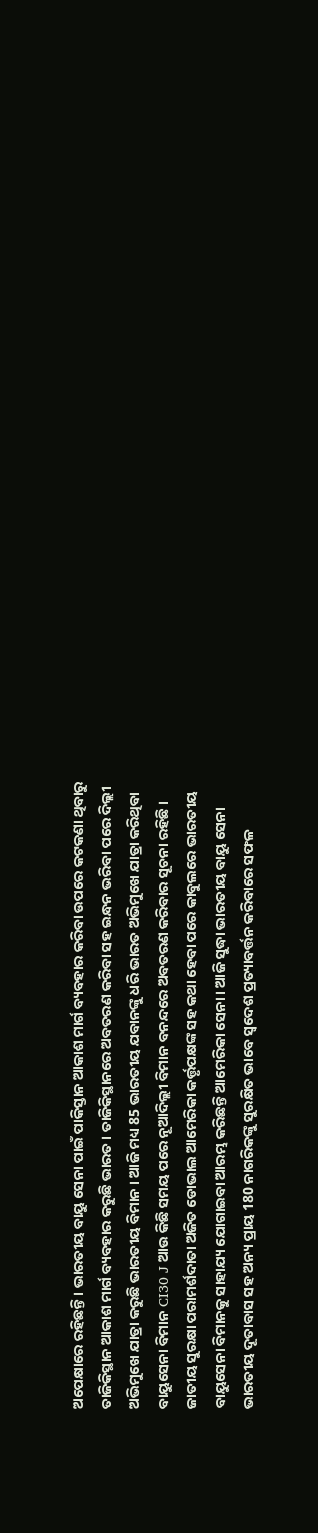ଅପେକ୍ଷାରେ ରହିଛନ୍ତି । ଭାରତୀୟ ବାୟୁ ସେନା ପାଇଁ ପାକିସ୍ତାନ ଆକାଶ ମାର୍ଗ ବ୍ୟବହାର କରିବା ଉପରେ କଟକଣା ଥିବାରୁ ତାଜିକିସ୍ଥାନ ଆକାଶ ମାର୍ଗ ବ୍ୟବହାର କରୁଛି ଭାରତ । ତାଜିକିସ୍ଥାନରେ ଅବତରଣ କରିବା ସହ ଇନ୍ଧନ ଭରିବା ପରେ ଦିଲ୍ଲୀ ଅଭିମୁଖେ ଯାତ୍ରା କରୁଛି ଭାରତୀୟ ବିମାନ । ଆଜି ମଧ୍ୟ 85 ଭାରତୀୟ ଯବାନଙ୍କୁ ଧରି ଭାରତ ଅଭିମୁଖେ ଯାତ୍ରା କରିଥିବା ବାୟୁସେନା ବିମାନ CI30 J ଆଉ କିଛି ସମୟ ପରେ ନୂଆଦିଲ୍ଲୀ ବିମାନ ବନନ୍ଦରେ ଅବତରଣ କରିବାର ସୂଚନା ରହିଛି ।
ଜାତୀୟ ସୁରକ୍ଷା ପରାମର୍ଶଦାତା ଅଜିତ ଡୋଭାଲ ଆମେରିକା କର୍ତ୍ତୃପକ୍ଷଙ୍କ ସହ କଥା ହେବା ପରେ କାବୁଲରେ ଭାରତୀୟ ବାୟୁସେନା ବିମାନକୁ ସାହାଯ୍ୟ ଯୋଗାଇବା ଆରମ୍ଭ କରିଛନ୍ତି ଆମେରିକା ସେନା। ଆଜି ସୁଦ୍ଧା ଭାରତୀୟ ବାୟୁ ସେନା ଭାରତୀୟ ଦୂତାବାସ ସହ ଅନ୍ୟ ପ୍ରାୟ 180 ନାଗରିକଙ୍କୁ ସୁରକ୍ଷିତ ଭାବେ ସ୍ବଦେଶ ପ୍ରତ୍ୟାବର୍ତ୍ତନ କରିବାରେ ସଫଳ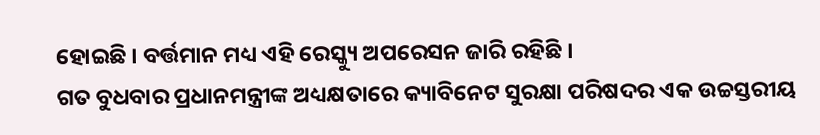ହୋଇଛି । ବର୍ତ୍ତମାନ ମଧ୍ୟ ଏହି ରେସ୍କ୍ୟୁ ଅପରେସନ ଜାରି ରହିଛି ।
ଗତ ବୁଧବାର ପ୍ରଧାନମନ୍ତ୍ରୀଙ୍କ ଅଧ୍ୟକ୍ଷତାରେ କ୍ୟାବିନେଟ ସୁରକ୍ଷା ପରିଷଦର ଏକ ଉଚ୍ଚସ୍ତରୀୟ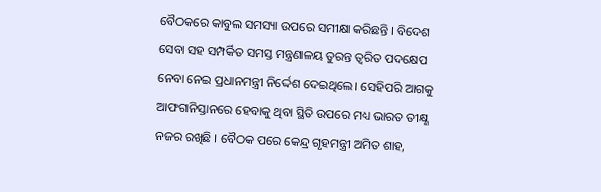ବୈଠକରେ କାବୁଲ ସମସ୍ୟା ଉପରେ ସମୀକ୍ଷା କରିଛନ୍ତି । ବିଦେଶ ସେବା ସହ ସମ୍ପର୍କିତ ସମସ୍ତ ମନ୍ତ୍ରଣାଳୟ ତୁରନ୍ତ ତ୍ବରିତ ପଦକ୍ଷେପ ନେବା ନେଇ ପ୍ରଧାନମନ୍ତ୍ରୀ ନିର୍ଦ୍ଦେଶ ଦେଇଥିଲେ। ସେହିପରି ଆଗକୁ ଆଫଗାନିସ୍ତାନରେ ହେବାକୁ ଥିବା ସ୍ଥିତି ଉପରେ ମଧ୍ୟ ଭାରତ ତୀକ୍ଷ୍ଣ ନଜର ରଖିଛି । ବୈଠକ ପରେ କେନ୍ଦ୍ର ଗୃହମନ୍ତ୍ରୀ ଅମିତ ଶାହ,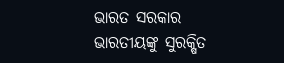ଭାରତ ସରକାର ଭାରତୀୟଙ୍କୁ ସୁରକ୍ଷିତ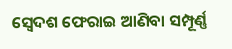ସ୍ବେଦଶ ଫେରାଇ ଆଣିବା ସମ୍ପୂର୍ଣ୍ଣ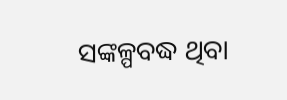ସଙ୍କଳ୍ପବଦ୍ଧ ଥିବା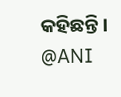କହିଛନ୍ତି ।
@ANI